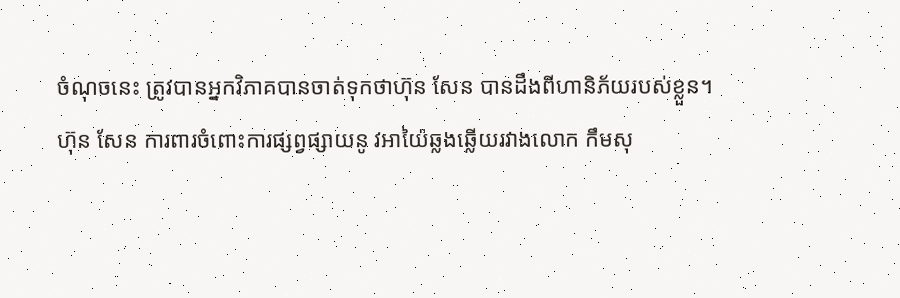ចំណុចនេះ ត្រូវបានអ្នកវិភាគបានចាត់ទុកថាហ៊ុន សែន បានដឹងពីហានិភ័យរបស់ខ្លួន។
ហ៊ុន សែន ការពារចំពោះការផ្សព្វផ្សាយនូ វអាយ៉ៃឆ្លងឆ្លើយរវាងលោក កឹមសុ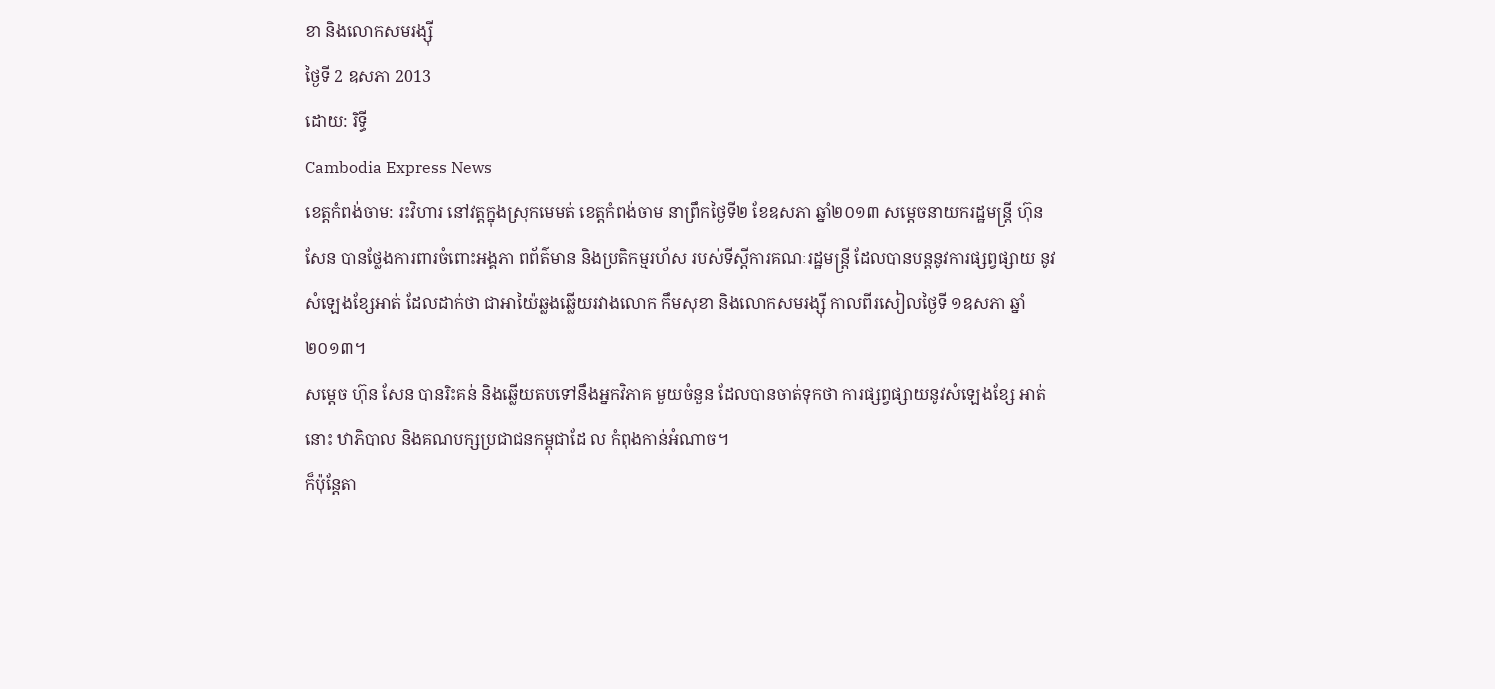ខា និងលោកសមរង្ស៊ី
ថ្ងៃទី 2 ឧសភា 2013
ដោយ: រិទ្ធី
Cambodia Express News
ខេត្តកំពង់ចាម: រះវិហារ នៅវត្តក្នុងស្រុកមេមត់ ខេត្តកំពង់ចាម នាព្រឹកថ្ងៃទី២ ខែឧសភា ឆ្នាំ២០១៣ សម្តេចនាយករដ្ឋមន្ត្រី ហ៊ុន សែន បានថ្លែងការពារចំពោះអង្គភា ពព័ត៌មាន និងប្រតិកម្មរហ័ស របស់ទីស្តីការគណៈរដ្ឋមន្ត្រី ដែលបានបន្តនូវការផ្សព្វផ្សាយ នូវសំឡេងខ្សែអាត់ ដែលដាក់ថា ជាអាយ៉ៃឆ្លងឆ្លើយរវាងលោក កឹមសុខា និងលោកសមរង្ស៊ី កាលពីរសៀលថ្ងៃទី ១ឧសភា ឆ្នាំ២០១៣។
សម្តេច ហ៊ុន សែន បានរិះគន់ និងឆ្លើយតបទៅនឹងអ្នកវិភាគ មួយចំនួន ដែលបានចាត់ទុកថា ការផ្សព្វផ្សាយនូវសំឡេងខ្សែ អាត់នោះ ឋាភិបាល និងគណបក្សប្រជាជនកម្ពុជាដែ ល កំពុងកាន់អំណាច។
ក៏ប៉ុន្តែតា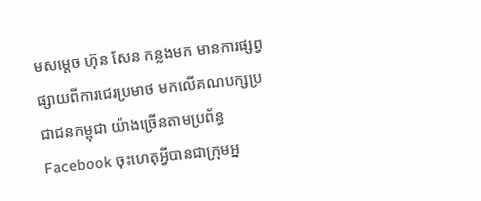មសម្តេច ហ៊ុន សែន កន្លងមក មានការផ្សព្វផ្សាយពីការជេរប្រមាថ មកលើគណបក្សប្រជាជនកម្ពុជា យ៉ាងច្រើនតាមប្រព័ន្ធ Facebook ចុះហេតុអ្វីបានជាក្រុមអ្ន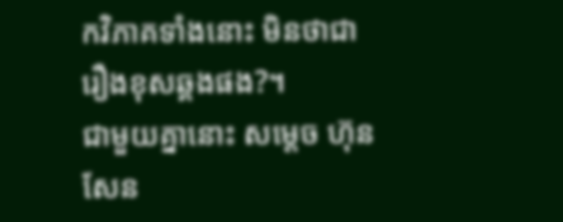កវិភាគទាំងនោះ មិនថាជារឿងខុសឆ្គងផង?។
ជាមួយគ្នានោះ សម្តេច ហ៊ុន សែន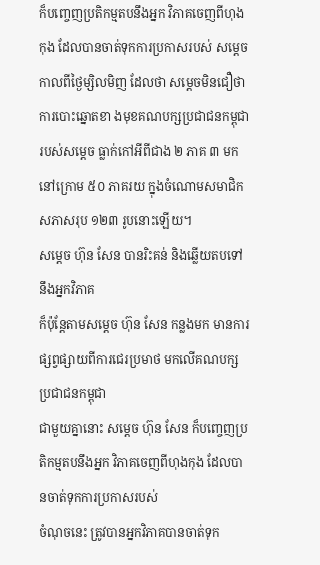ក៏បញ្ចេញប្រតិកម្មតបនឹងអ្នក វិភាគចេញពីហុងកុង ដែលបានចាត់ទុកការប្រកាសរបស់ សម្តេចកាលពីថ្ងៃម្សិលមិញ ដែលថា សម្តេចមិនជឿថាការបោះឆ្នោតខា ងមុខគណបក្សប្រជាជនកម្ពុជា របស់សម្តេច ធ្លាក់កៅអីពីជាង ២ ភាគ ៣ មកនៅក្រោម ៥០ ភាគរយ ក្នុងចំណោមសមាជិកសភាសរុប ១២៣ រូបនោះឡើយ។
សម្តេច ហ៊ុន សែន បានរិះគន់ និងឆ្លើយតបទៅនឹងអ្នកវិភាគ
ក៏ប៉ុន្តែតាមសម្តេច ហ៊ុន សែន កន្លងមក មានការផ្សព្វផ្សាយពីការជេរប្រមាថ មកលើគណបក្សប្រជាជនកម្ពុជា
ជាមួយគ្នានោះ សម្តេច ហ៊ុន សែន ក៏បញ្ចេញប្រតិកម្មតបនឹងអ្នក វិភាគចេញពីហុងកុង ដែលបានចាត់ទុកការប្រកាសរបស់
ចំណុចនេះ ត្រូវបានអ្នកវិភាគបានចាត់ទុក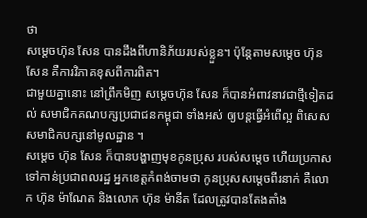ថា
សម្តេចហ៊ុន សែន បានដឹងពីហានិភ័យរបស់ខ្លួន។ ប៉ុន្តែតាមសម្តេច ហ៊ុន សែន គឺការវិភាគខុសពីការពិត។
ជាមួយគ្នានោះ នៅព្រឹកមិញ សម្តេចហ៊ុន សែន ក៏បានអំពាវនាវជាថ្មីទៀតដល់ សមាជិកគណបក្សប្រជាជនកម្ពុជា ទាំងអស់ ឲ្យបន្តធ្វើអំពើល្អ ពិសេសសមាជិកបក្សនៅមូលដ្ឋាន ។
សម្តេច ហ៊ុន សែន ក៏បានបង្ហាញមុខកូនប្រុស របស់សម្តេច ហើយប្រកាសទៅកាន់ប្រជាពលរដ្ឋ អ្នកខេត្តកំពង់ចាមថា កូនប្រុសសម្តេចពីរនាក់ គឺលោក ហ៊ុន ម៉ាណែត និងលោក ហ៊ុន ម៉ានីត ដែលត្រូវបានតែងតាំង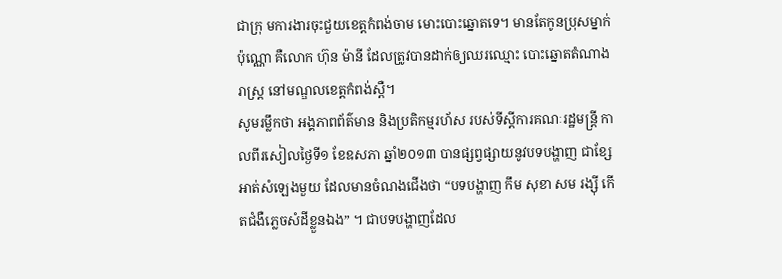ជាក្រុ មការងារចុះជួយខេត្តកំពង់ចាម មោះបោះឆ្នោតទេ។ មានតែកូនប្រុសម្នាក់ប៉ុណ្ណោ គឺលោក ហ៊ុន ម៉ានី ដែលត្រូវបានដាក់ឲ្យឈរឈ្មោះ បោះឆ្នោតតំណាងរាស្ត្រ នៅមណ្ឌលខេត្តកំពង់ស្ពឺ។
សូមរម្លឹកថា អង្គភាពព័ត៌មាន និងប្រតិកម្មរហ័ស របស់ទីស្តីការគណៈរដ្ឋមន្ត្រី កាលពីរសៀលថ្ងៃទី១ ខែឧសភា ឆ្នាំ២០១៣ បានផ្សព្វផ្សាយនូវបទបង្ហាញ ជាខ្សែអាត់សំឡេងមួយ ដែលមានចំណងជើងថា “បទបង្ហាញ កឹម សុខា សម រង្ស៊ី កើតជំងឺភ្លេចសំដីខ្លួនឯង” ។ ជាបទបង្ហាញដែល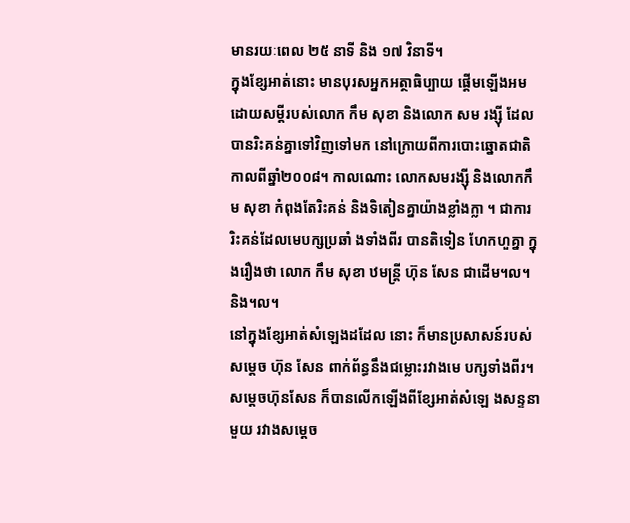មានរយៈពេល ២៥ នាទី និង ១៧ វិនាទី។
ក្នុងខ្សែអាត់នោះ មានបុរសអ្នកអត្ថាធិប្បាយ ផ្តើមឡើងអមដោយសម្តីរបស់លោក កឹម សុខា និងលោក សម រង្ស៊ី ដែលបានរិះគន់គ្នាទៅវិញទៅមក នៅក្រោយពីការបោះឆ្នោតជាតិ កាលពីឆ្នាំ២០០៨។ កាលណោះ លោកសមរង្ស៊ី និងលោកកឹម សុខា កំពុងតែរិះគន់ និងទិតៀនគ្នាយ៉ាងខ្លាំងក្លា ។ ជាការរិះគន់ដែលមេបក្សប្រឆាំ ងទាំងពីរ បានតិទៀន ហែកហួគ្នា ក្នុងរឿងថា លោក កឹម សុខា ឋមន្ត្រី ហ៊ុន សែន ជាដើម។ល។ និង។ល។
នៅក្នុងខ្សែអាត់សំឡេងដដែល នោះ ក៏មានប្រសាសន៍របស់សម្តេច ហ៊ុន សែន ពាក់ព័ន្ធនឹងជម្លោះរវាងមេ បក្សទាំងពីរ។ សម្តេចហ៊ុនសែន ក៏បានលើកឡើងពីខ្សែអាត់សំឡេ ងសន្ទនាមួយ រវាងសម្តេច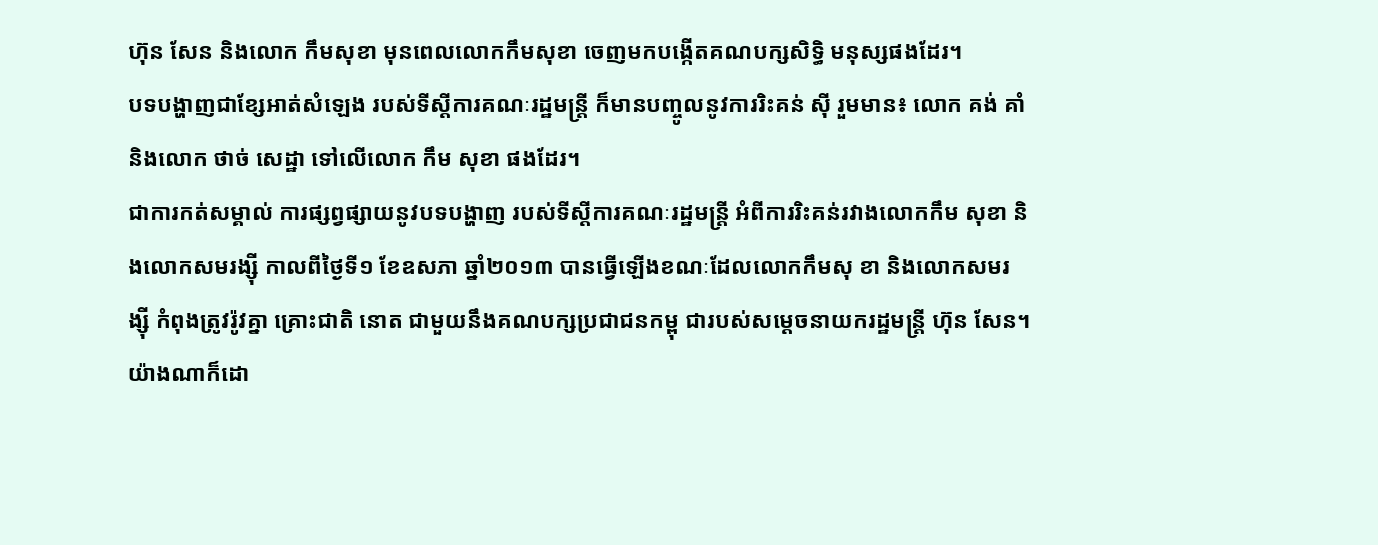ហ៊ុន សែន និងលោក កឹមសុខា មុនពេលលោកកឹមសុខា ចេញមកបង្កើតគណបក្សសិទ្ធិ មនុស្សផងដែរ។
បទបង្ហាញជាខ្សែអាត់សំឡេង របស់ទីស្តីការគណៈរដ្ឋមន្ត្រី ក៏មានបញ្ចូលនូវការរិះគន់ ស៊ី រួមមាន៖ លោក គង់ គាំ និងលោក ថាច់ សេដ្ឋា ទៅលើលោក កឹម សុខា ផងដែរ។
ជាការកត់សម្គាល់ ការផ្សព្វផ្សាយនូវបទបង្ហាញ របស់ទីស្តីការគណៈរដ្ឋមន្ត្រី អំពីការរិះគន់រវាងលោកកឹម សុខា និងលោកសមរង្ស៊ី កាលពីថ្ងៃទី១ ខែឧសភា ឆ្នាំ២០១៣ បានធ្វើឡើងខណៈដែលលោកកឹមសុ ខា និងលោកសមរង្ស៊ី កំពុងត្រូវរ៉ូវគ្នា គ្រោះជាតិ នោត ជាមួយនឹងគណបក្សប្រជាជនកម្ពុ ជារបស់សម្តេចនាយករដ្ឋមន្ត្រី ហ៊ុន សែន។
យ៉ាងណាក៏ដោ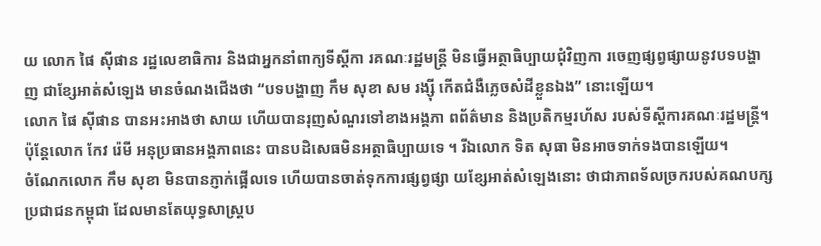យ លោក ផៃ ស៊ីផាន រដ្ឋលេខាធិការ និងជាអ្នកនាំពាក្យទីស្តីកា រគណៈរដ្ឋមន្ត្រី មិនធ្វើអត្ថាធិប្បាយជុំវិញកា រចេញផ្សព្វផ្សាយនូវបទបង្ហាញ ជាខ្សែអាត់សំឡេង មានចំណងជើងថា “បទបង្ហាញ កឹម សុខា សម រង្ស៊ី កើតជំងឺភ្លេចសំដីខ្លួនឯង” នោះឡើយ។
លោក ផៃ ស៊ីផាន បានអះអាងថា សាយ ហើយបានរុញសំណួរទៅខាងអង្គភា ពព័ត៌មាន និងប្រតិកម្មរហ័ស របស់ទីស្តីការគណៈរដ្ឋមន្ត្រី។ ប៉ុន្តែលោក កែវ រ៉េមី អនុប្រធានអង្គភាពនេះ បានបដិសេធមិនអត្ថាធិប្បាយទេ ។ រីឯលោក ទិត សុធា មិនអាចទាក់ទងបានឡើយ។
ចំណែកលោក កឹម សុខា មិនបានភ្ញាក់ផ្អើលទេ ហើយបានចាត់ទុកការផ្សព្វផ្សា យខ្សែអាត់សំឡេងនោះ ថាជាភាពទ័លច្រករបស់គណបក្ស ប្រជាជនកម្ពុជា ដែលមានតែយុទ្ធសាស្ត្រប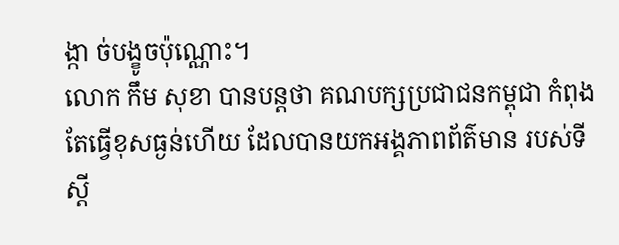ង្កា ច់បង្ខូចប៉ុណ្ណោះ។
លោក កឹម សុខា បានបន្តថា គណបក្សប្រជាជនកម្ពុជា កំពុងតែធ្វើខុសធ្ងន់ហើយ ដែលបានយកអង្គភាពព័ត៌មាន របស់ទីស្តី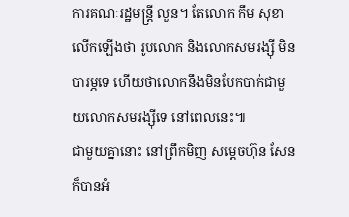ការគណៈរដ្ឋមន្ត្រី លួន។ តែលោក កឹម សុខា លើកឡើងថា រូបលោក និងលោកសមរង្ស៊ី មិនបារម្ភទេ ហើយថាលោកនឹងមិនបែកបាក់ជាមួ យលោកសមរង្ស៊ីទេ នៅពេលនេះ៕
ជាមួយគ្នានោះ នៅព្រឹកមិញ សម្តេចហ៊ុន សែន ក៏បានអំ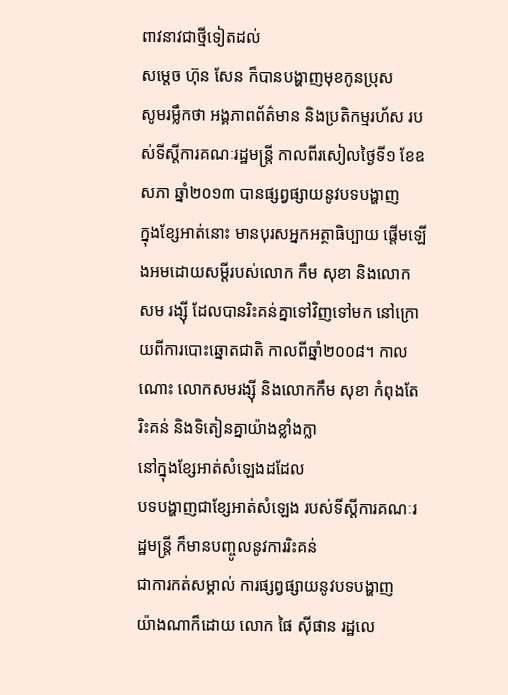ពាវនាវជាថ្មីទៀតដល់
សម្តេច ហ៊ុន សែន ក៏បានបង្ហាញមុខកូនប្រុស
សូមរម្លឹកថា អង្គភាពព័ត៌មាន និងប្រតិកម្មរហ័ស របស់ទីស្តីការគណៈរដ្ឋមន្ត្រី កាលពីរសៀលថ្ងៃទី១ ខែឧសភា ឆ្នាំ២០១៣ បានផ្សព្វផ្សាយនូវបទបង្ហាញ
ក្នុងខ្សែអាត់នោះ មានបុរសអ្នកអត្ថាធិប្បាយ ផ្តើមឡើងអមដោយសម្តីរបស់លោក កឹម សុខា និងលោក សម រង្ស៊ី ដែលបានរិះគន់គ្នាទៅវិញទៅមក នៅក្រោយពីការបោះឆ្នោតជាតិ កាលពីឆ្នាំ២០០៨។ កាលណោះ លោកសមរង្ស៊ី និងលោកកឹម សុខា កំពុងតែរិះគន់ និងទិតៀនគ្នាយ៉ាងខ្លាំងក្លា
នៅក្នុងខ្សែអាត់សំឡេងដដែល
បទបង្ហាញជាខ្សែអាត់សំឡេង របស់ទីស្តីការគណៈរដ្ឋមន្ត្រី ក៏មានបញ្ចូលនូវការរិះគន់
ជាការកត់សម្គាល់ ការផ្សព្វផ្សាយនូវបទបង្ហាញ
យ៉ាងណាក៏ដោយ លោក ផៃ ស៊ីផាន រដ្ឋលេ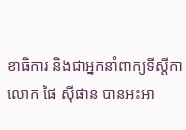ខាធិការ និងជាអ្នកនាំពាក្យទីស្តីកា
លោក ផៃ ស៊ីផាន បានអះអា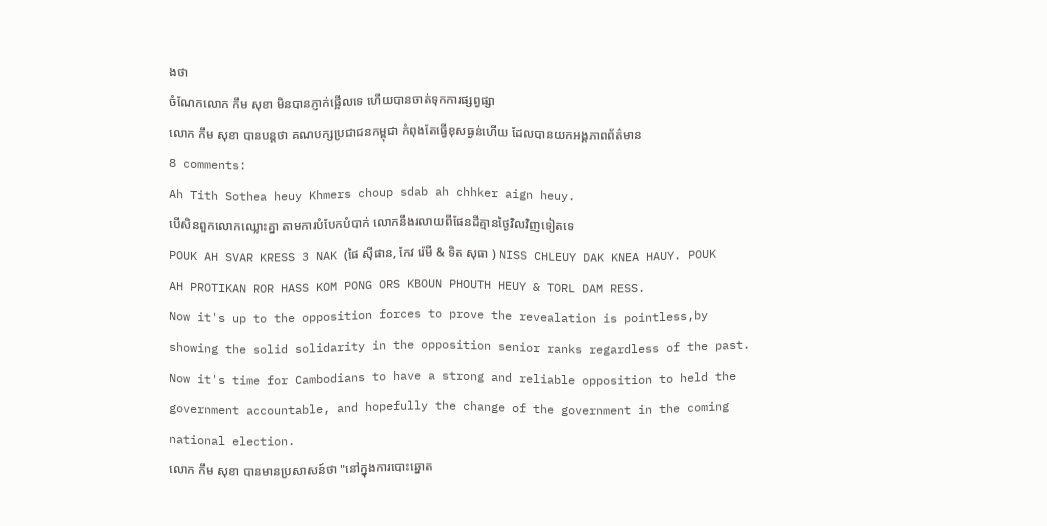ងថា
ចំណែកលោក កឹម សុខា មិនបានភ្ញាក់ផ្អើលទេ ហើយបានចាត់ទុកការផ្សព្វផ្សា
លោក កឹម សុខា បានបន្តថា គណបក្សប្រជាជនកម្ពុជា កំពុងតែធ្វើខុសធ្ងន់ហើយ ដែលបានយកអង្គភាពព័ត៌មាន
8 comments:
Ah Tith Sothea heuy Khmers choup sdab ah chhker aign heuy.
បើសិនពួកលោកឈ្លោះគ្នា តាមការបំបែកបំបាក់ លោកនឹងរលាយពីផែនដីគ្មានថ្ងៃវិលវិញទៀតទេ
POUK AH SVAR KRESS 3 NAK (ផៃ ស៊ីផាន, កែវ រ៉េមី & ទិត សុធា ) NISS CHLEUY DAK KNEA HAUY. POUK AH PROTIKAN ROR HASS KOM PONG ORS KBOUN PHOUTH HEUY & TORL DAM RESS.
Now it's up to the opposition forces to prove the revealation is pointless,by showing the solid solidarity in the opposition senior ranks regardless of the past.
Now it's time for Cambodians to have a strong and reliable opposition to held the government accountable, and hopefully the change of the government in the coming national election.
លោក កឹម សុខា បានមានប្រសាសន៍ថា "នៅក្នុងការបោះឆ្នោត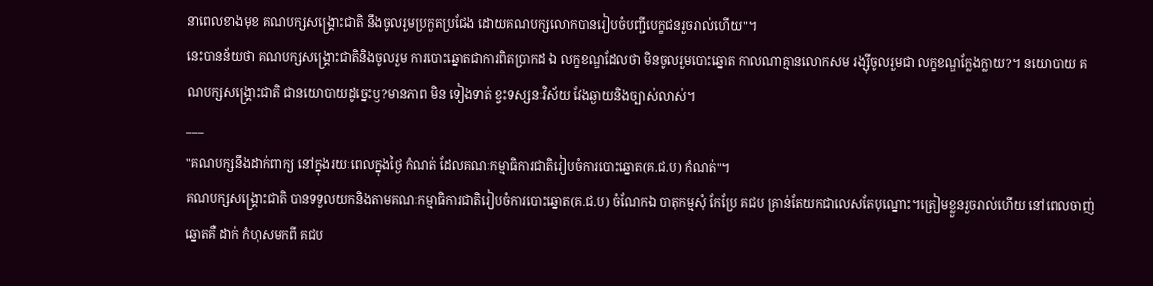នាពេលខាងមុខ គណបក្សសង្គ្រោះជាតិ នឹងចូលរួមប្រកួតប្រជែង ដោយគណបក្សលោកបានរៀបចំបញ្ជីបេក្ខជនរួចរាល់ហើយ"។
នេះបានន័យថា គណបក្សសង្គ្រោះជាតិនិងចូលរួម ការបោះឆ្នោតជាការពិតប្រាកដ ឯ លក្ខខណ្ឌដែលថា មិនចូលរួមបោះឆ្នោត កាលណាគ្មានលោកសម រង្ស៊ីចូលរួមជា លក្ខខណ្ឌក្លែងក្លាយ?។ នយោបាយ គណបក្សសង្គ្រោះជាតិ ជានយោបាយដូច្នេះឫ?មានភាព មិន ទៀងទាត់ ខ្វះទស្សនៈវិស័យ វែងឆ្ងាយនិងច្បាស់លាស់។
___
"គណបក្សនឹងដាក់ពាក្យ នៅក្នុងរយៈពេលក្នុងថ្ងៃ កំណត់ ដែលគណៈកម្មាធិការជាតិរៀបចំការបោះឆ្នោត(គ.ជ.ប) កំណត់"។
គណបក្សសង្គ្រោះជាតិ បានទទួលយកនិងតាមគណៈកម្មាធិការជាតិរៀបចំការបោះឆ្នោត(គ.ជ.ប) ចំណែកឯ បាតុកម្មសុំ កែប្រែ គជប គ្រាន់តែយកជាលេសតែបុណ្នោះ។ត្រៀមខ្លួនរួចរាល់ហើយ នៅពេលចាញ់ឆ្នោតគឺ ដាក់ កំហុសមកពី គជប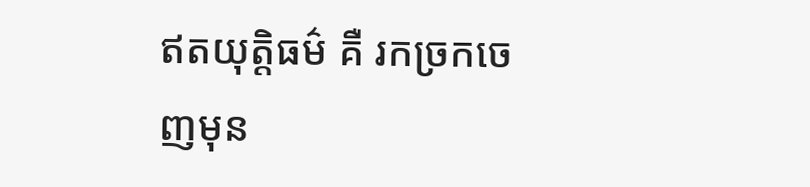ឥតយុត្តិធម៌ គឺ រកច្រកចេញមុន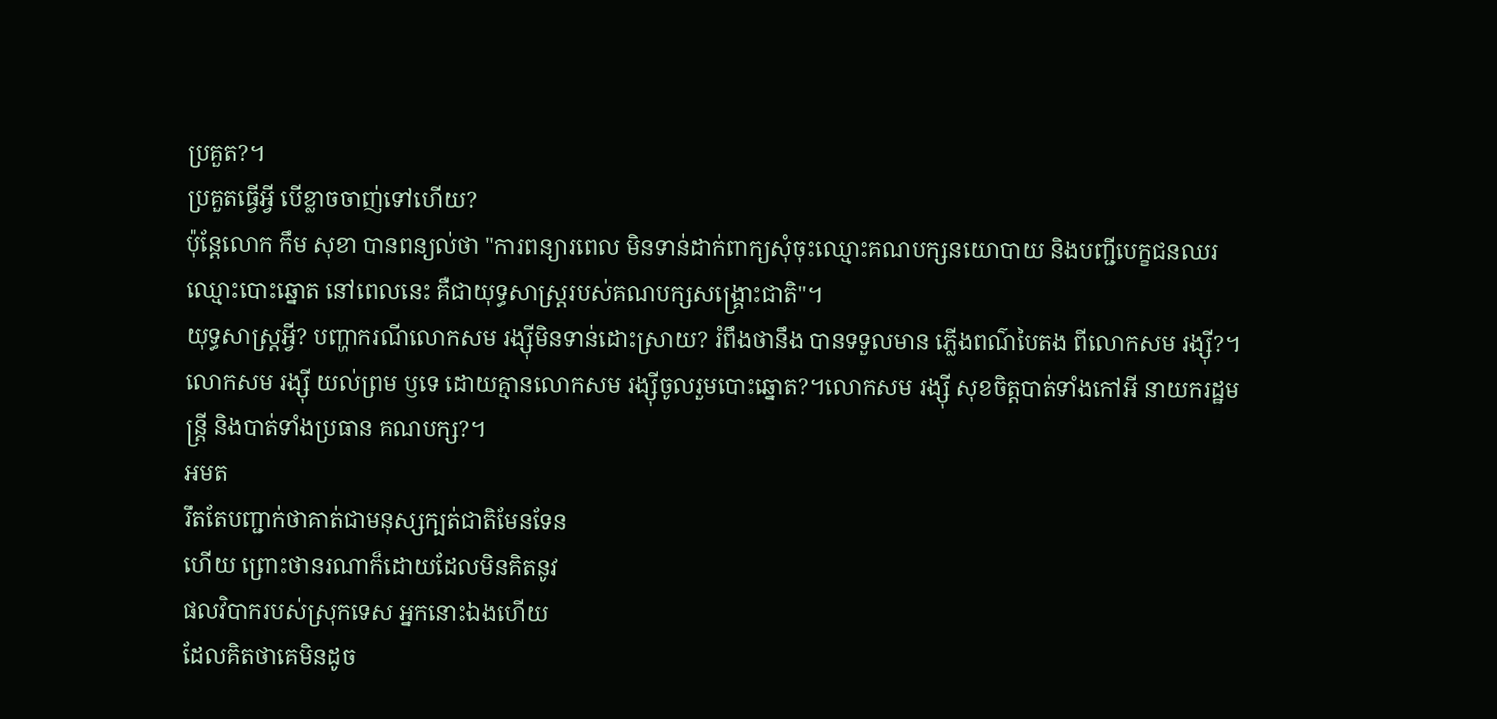ប្រគួត?។
ប្រគួតធ្វើអ្វី បើខ្លាចចាញ់ទៅហើយ?
ប៉ុន្តែលោក កឹម សុខា បានពន្យល់ថា "ការពន្យារពេល មិនទាន់ដាក់ពាក្យសុំចុះឈ្មោះគណបក្សនយោបាយ និងបញ្ជីបេក្ខជនឈរឈ្មោះបោះឆ្នោត នៅពេលនេះ គឺជាយុទ្ធសាស្ត្ររបស់គណបក្សសង្គ្រោះជាតិ"។
យុទ្ធសាស្ត្រអ្វី? បញ្ហាករណីលោកសម រង្ស៊ីមិនទាន់ដោះស្រាយ? រំពឹងថានឹង បានទទួលមាន ភ្លើងពណ៌បៃតង ពីលោកសម រង្ស៊ី?។លោកសម រង្ស៊ី យល់ព្រម ឫទេ ដោយគ្មានលោកសម រង្ស៊ីចូលរួមបោះឆ្នោត?។លោកសម រង្ស៊ី សុខចិត្ដបាត់ទាំងកៅអី នាយករដ្ឋមន្ត្រី និងបាត់ទាំងប្រធាន គណបក្ស?។
អមត
រឹតតែបញ្ជាក់ថាគាត់ជាមនុស្សក្បត់ជាតិមែនទែន
ហើយ ព្រោះថានរណាក៏ដោយដែលមិនគិតនូវ
ផលវិបាករបស់ស្រុកទេស អ្នកនោះឯងហើយ
ដែលគិតថាគេមិនដូច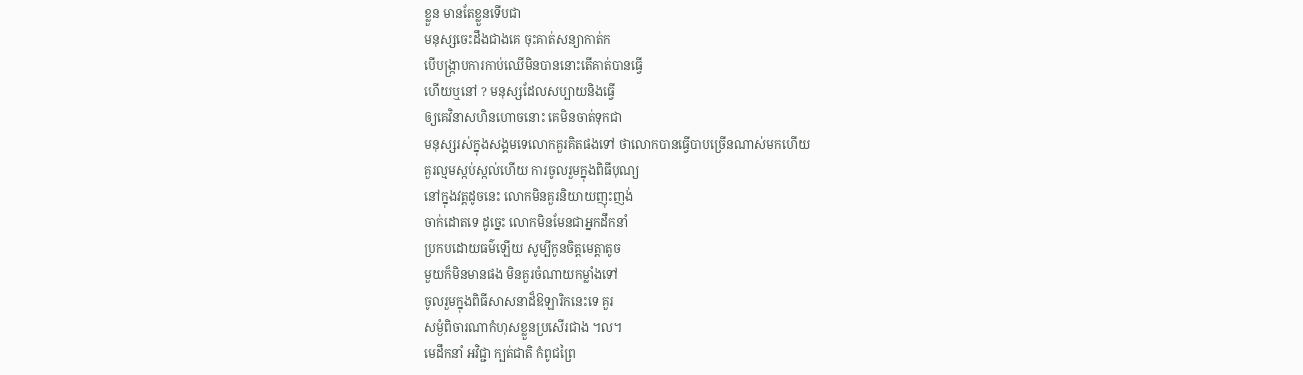ខ្លួន មានតែខ្លួនទើបជា
មនុស្សចេះដឹងជាងគេ ចុះគាត់សន្យាកាត់ក
បើបង្ក្រាបការកាប់ឈើមិនបាននោះតើគាត់បានធ្វើ
ហើយឬនៅ ? មនុស្សដែលសប្បាយនិងធ្វើ
ឲ្យគេវិនាសហិនហោចនោះ គេមិនចាត់ទុកជា
មនុស្សរស់ក្នុងសង្គមទេលោកគួរគិតផងទៅ ថាលោកបានធ្វើបាបច្រើនណាស់មកហើយ
គួរល្មមស្កប់ស្កល់ហើយ ការចូលរួមក្នុងពិធីបុណ្យ
នៅក្នុងវត្តដូចនេះ លោកមិនគួរនិយាយញុះញង់
ចាក់ដោតទេ ដូច្នេះ លោកមិនមែនជាអ្នកដឹកនាំ
ប្រកបដោយធម៌ឡើយ សូម្បីកូនចិត្តមេត្តាតូច
មួយក៏មិនមានផង មិនគួរចំណាយកម្លាំងទៅ
ចូលរួមក្នុងពិធីសាសនាដ៏ឱឡារិកនេះទេ គួរ
សម្ងំពិចារណាកំហុសខ្លួនប្រសើរជាង ។ល។
មេដឹកនាំ អវិជ្ជា ក្បត់ជាតិ កំពូជព្រៃ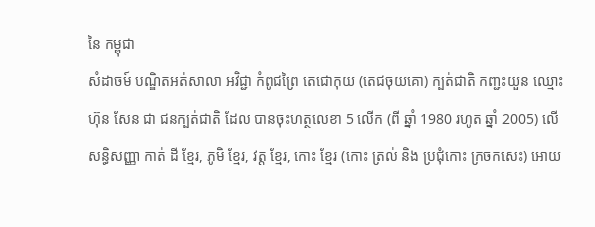នៃ កម្ពុជា
សំដាចម៍ បណ្ឌិតអត់សាលា អវិជ្ជា កំពូជព្រៃ តេជោកុយ (តេជចុយគោ) ក្បត់ជាតិ កញ្ជះយួន ឈ្មោះ ហ៊ុន សែន ជា ជនក្បត់ជាតិ ដែល បានចុះហត្ថលេខា 5 លើក (ពី ឆ្នាំ 1980 រហូត ឆ្នាំ 2005) លើ សន្ធិសញ្ញា កាត់ ដី ខ្មែរ, ភូមិ ខ្មែរ, វត្ត ខ្មែរ, កោះ ខ្មែរ (កោះ ត្រល់ និង ប្រជុំកោះ ក្រចកសេះ) អោយ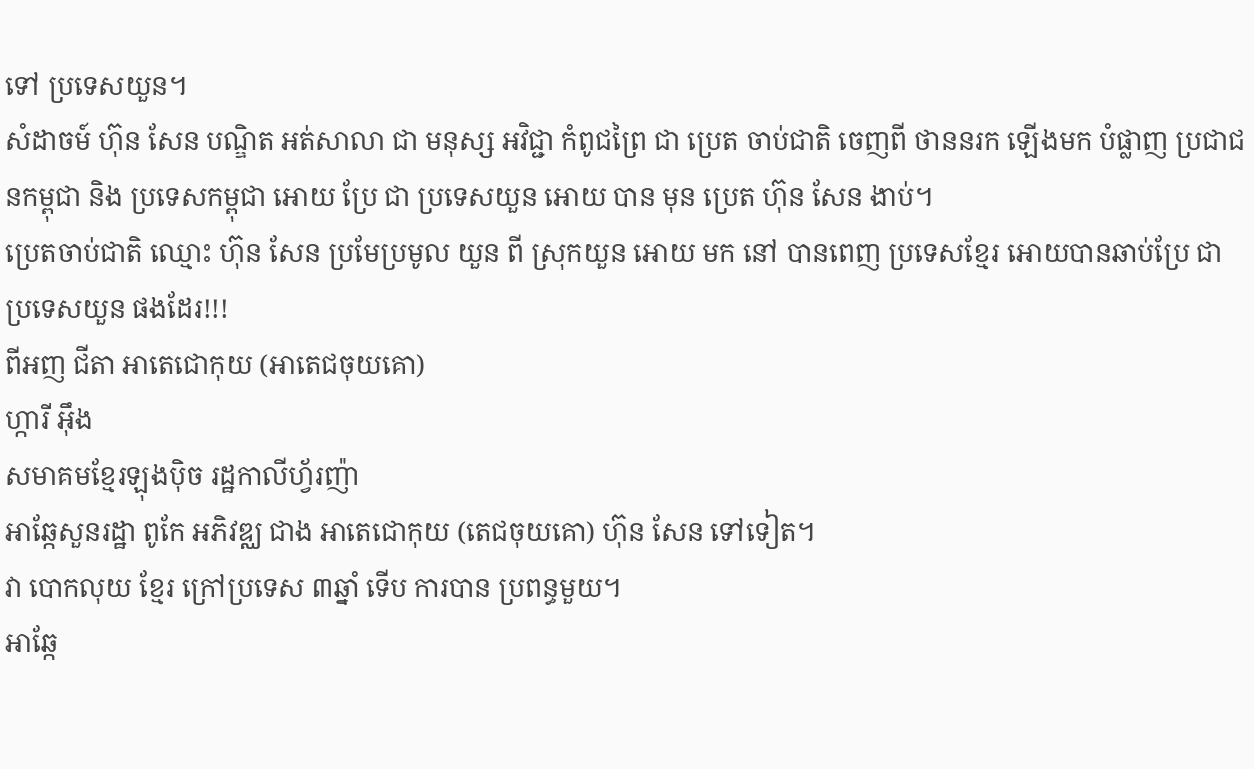ទៅ ប្រទេសយួន។
សំដាចម៍ ហ៊ុន សែន បណ្ឌិត អត់សាលា ជា មនុស្ស អវិជ្ជា កំពូជព្រៃ ជា ប្រេត ចាប់ជាតិ ចេញពី ថាននរក ឡើងមក បំផ្លាញ ប្រជាជនកម្ពុជា និង ប្រទេសកម្ពុជា អោយ ប្រែ ជា ប្រទេសយួន អោយ បាន មុន ប្រេត ហ៊ុន សែន ងាប់។
ប្រេតចាប់ជាតិ ឈ្មោះ ហ៊ុន សែន ប្រមែប្រមូល យួន ពី ស្រុកយួន អោយ មក នៅ បានពេញ ប្រទេសខ្មែរ អោយបានឆាប់ប្រែ ជា ប្រទេសយួន ផងដែរ!!!
ពីអញ ជីតា អាតេជោកុយ (អាតេជចុយគោ)
ហ្ការី អ៊ឹង
សមាគមខ្មែរឡុងប៉ិច រដ្ឋកាលីហ្វ័រញ៉ា
អាឆ្កែសួនរដ្ឋា ពូកែ អភិវឌ្ឈ ជាង អាតេជោកុយ (តេជចុយគោ) ហ៊ុន សែន ទៅទៀត។
វា បោកលុយ ខ្មែរ ក្រៅប្រទេស ៣ឆ្នាំ ទើប ការបាន ប្រពន្ធមួយ។
អាឆ្កែ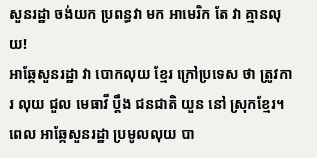សួនរដ្ឋា ចង់យក ប្រពន្ធវា មក អាមេរិក តែ វា គ្មានលុយ!
អាឆ្កែសួនរដ្ឋា វា បោកលុយ ខ្មែរ ក្រៅប្រទេស ថា ត្រូវការ លុយ ជួល មេធាវី ប្តឹង ជនជាតិ យួន នៅ ស្រុកខ្មែរ។
ពេល អាឆ្កែសួនរដ្ឋា ប្រមូលលុយ បា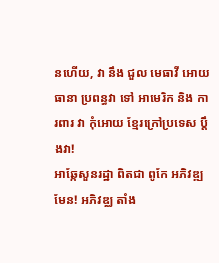នហើយ, វា នឹង ជួល មេធាវី អោយ ធានា ប្រពន្ធវា ទៅ អាមេរិក និង ការពារ វា កុំអោយ ខ្មែរក្រៅប្រទេស ប្តឹងវា!
អាឆ្កែសួនរដ្ឋា ពិតជា ពូកែ អភិវឌ្ឍ មែន! អភិវឌ្ឈ តាំង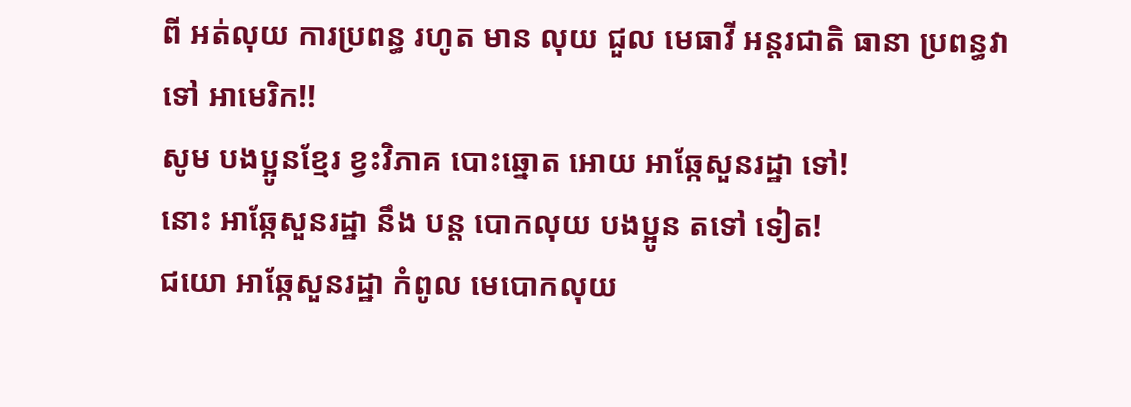ពី អត់លុយ ការប្រពន្ធ រហូត មាន លុយ ជួល មេធាវី អន្តរជាតិ ធានា ប្រពន្ធវា ទៅ អាមេរិក!!
សូម បងប្អូនខ្មែរ ខ្វះវិភាគ បោះឆ្នោត អោយ អាឆ្កែសួនរដ្ឋា ទៅ!
នោះ អាឆ្កែសួនរដ្ឋា នឹង បន្ត បោកលុយ បងប្អូន តទៅ ទៀត!
ជយោ អាឆ្កែសួនរដ្ឋា កំពូល មេបោកលុយ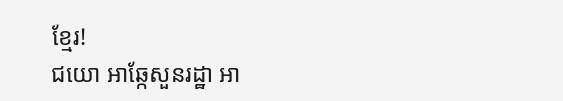ខ្មែរ!
ជយោ អាឆ្កែសួនរដ្ឋា អា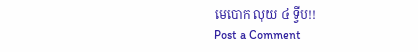មេបោក លុយ ៤ ទ្វីប!!
Post a Comment